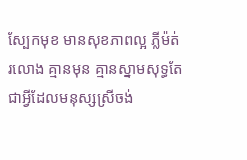ស្បែកមុខ មានសុខភាពល្អ ភ្លីម៉ត់រលោង គ្មានមុន គ្មានស្នាមសុទ្ធតែជាអ្វីដែលមនុស្សស្រីចង់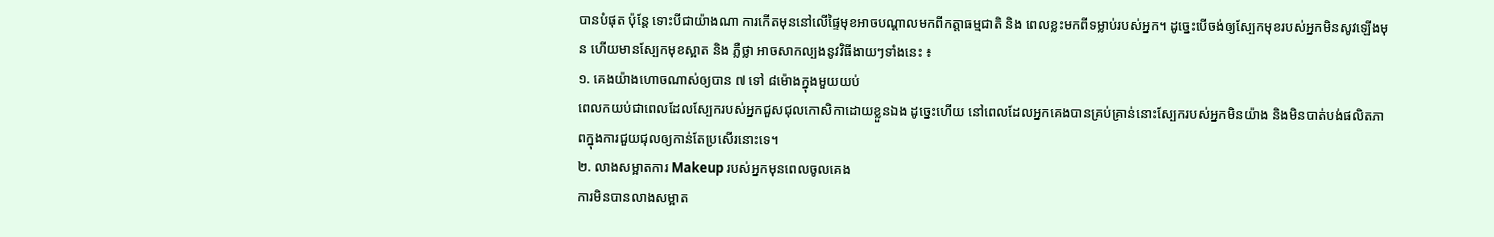បានបំផុត ប៉ុន្តែ ទោះបីជាយ៉ាងណា ការកើតមុននៅលើផ្ទៃមុខអាចបណ្តាលមកពីកត្តាធម្មជាតិ និង ពេលខ្លះមកពីទម្លាប់របស់អ្នក។ ដូច្នេះបើចង់ឲ្យស្បែកមុខរបស់អ្នកមិនសូវឡើងមុន ហើយមានស្បែកមុខស្អាត និង ភ្លឺថ្លា អាចសាកល្បងនូវវិធីងាយៗទាំងនេះ ៖
១. គេងយ៉ាងហោចណាស់ឲ្យបាន ៧ ទៅ ៨ម៉ោងក្នុងមួយយប់
ពេលកយប់ជាពេលដែលស្បែករបស់អ្នកជួសជុលកោសិកាដោយខ្លួនឯង ដូច្នេះហើយ នៅពេលដែលអ្នកគេងបានគ្រប់គ្រាន់នោះស្បែករបស់អ្នកមិនយ៉ាង និងមិនបាត់បង់ផលិតភាពក្នុងការជួយជុលឲ្យកាន់តែប្រសើរនោះទេ។
២. លាងសម្អាតការ Makeup របស់អ្នកមុនពេលចូលគេង
ការមិនបានលាងសម្អាត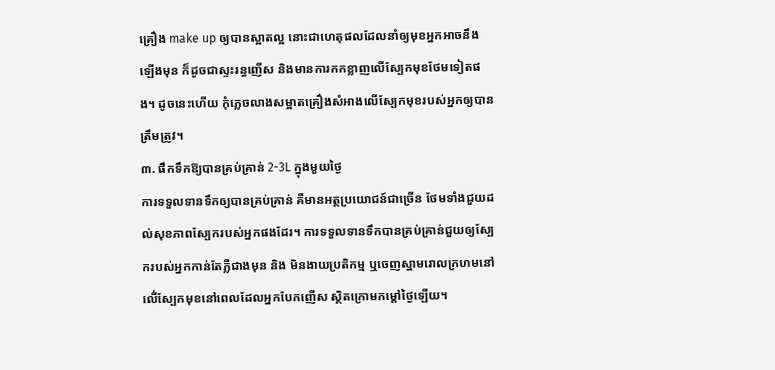គ្រឿង make up ឲ្យបានស្អាតល្អ នោះជាហេតុផលដែលនាំឲ្យមុខអ្នកអាចនឹងឡើងមុន ក៏ដូចជាស្ទះរន្ធញើស និងមានការកកខ្លាញលើស្បែកមុខថែមទៀតផង។ ដូចនេះហើយ កុំភ្លេចលាងសម្អាតគ្រឿងសំអាងលើស្បែកមុខរបស់អ្នកឲ្យបានត្រឹមត្រូវ។
៣. ផឹកទឹកឱ្យបានគ្រប់គ្រាន់ 2-3L ក្នុងមួយថ្ងៃ
ការទទួលទានទឹកឲ្យបានគ្រប់គ្រាន់ គឺមានអត្ថប្រយោជន៍ជាច្រើន ថែមទាំងជួយដល់សុខភាពស្បែករបស់អ្នកផងដែរ។ ការទទួលទានទឹកបានគ្រប់គ្រាន់ជួយឲ្យស្បែករបស់អ្នកកាន់តែភ្លឺជាងមុន និង មិនងាយប្រតិកម្ម ឬចេញស្នាមរោលក្រហមនៅលើ់ស្បែកមុខនៅពេលដែលអ្នកបែកញើស ស្ថិតក្រោមកម្តៅថ្ងៃឡើយ។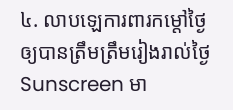៤. លាបឡេការពារកម្តៅថ្ងៃឲ្យបានត្រឹមត្រឹមរៀងរាល់ថ្ងៃ
Sunscreen មា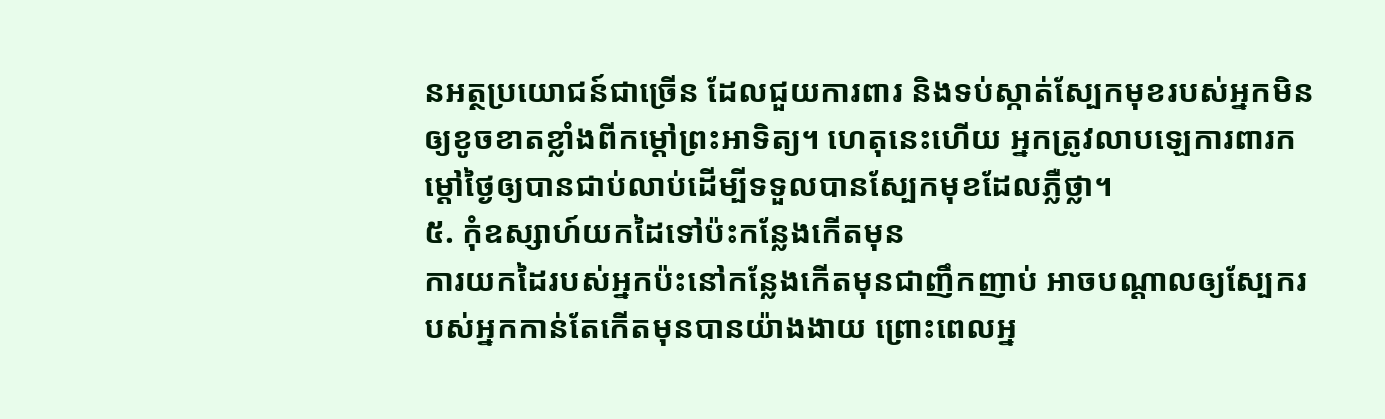នអត្ថប្រយោជន៍ជាច្រើន ដែលជួយការពារ និងទប់ស្កាត់ស្បែកមុខរបស់អ្នកមិនឲ្យខូចខាតខ្លាំងពីកម្តៅព្រះអាទិត្យ។ ហេតុនេះហើយ អ្នកត្រូវលាបឡេការពារកម្តៅថ្ងៃឲ្យបានជាប់លាប់ដើម្បីទទួលបានស្បែកមុខដែលភ្លឺថ្លា។
៥. កុំឧស្សាហ៍យកដៃទៅប៉ះកន្លែងកើតមុន
ការយកដៃរបស់អ្នកប៉ះនៅកន្លែងកើតមុនជាញឹកញាប់ អាចបណ្តាលឲ្យស្បែករបស់អ្នកកាន់តែកើតមុនបានយ៉ាងងាយ ព្រោះពេលអ្ន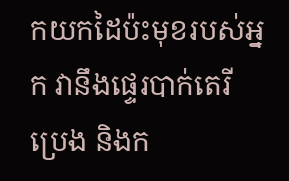កយកដៃប៉ះមុខរបស់អ្នក វានឹងផ្ទេរបាក់តេរី ប្រេង និងក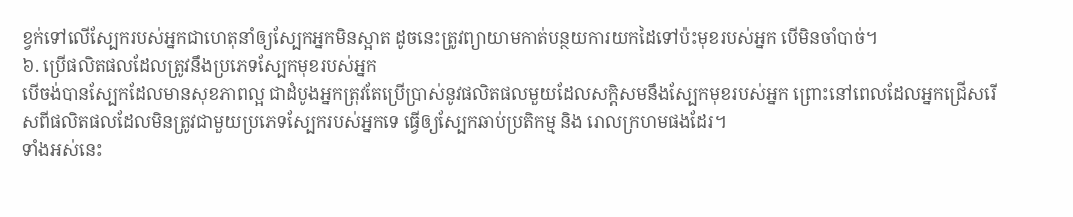ខ្វក់ទៅលើស្បែករបស់អ្នកជាហេតុនាំឲ្យស្បែកអ្នកមិនស្អាត ដូចនេះត្រូវព្យាយាមកាត់បន្ថយការយកដៃទៅប៉ះមុខរបស់អ្នក បើមិនចាំបាច់។
៦. ប្រើផលិតផលដែលត្រូវនឹងប្រភេទស្បែកមុខរបស់អ្នក
បើចង់បានស្បែកដែលមានសុខភាពល្អ ជាដំបូងអ្នកត្រុវតែប្រើប្រាស់នូវផលិតផលមួយដែលសក្តិសមនឹងស្បែកមុខរបស់អ្នក ព្រោះនៅពេលដែលអ្នកជ្រើសរើសពីផលិតផលដែលមិនត្រូវជាមួយប្រភេទស្បែករបស់អ្នកទេ ធ្វើឲ្យស្បែកឆាប់ប្រតិកម្ម និង រោលក្រហមផងដែរ។
ទាំងអស់នេះ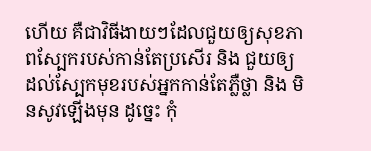ហើយ គឺជាវិធីងាយៗដែលជួយឲ្យសុខភាពស្បែករបស់កាន់តែប្រសើរ និង ជួយឲ្យដល់ស្បែកមុខរបស់អ្នកកាន់តែភ្លឺថ្លា និង មិនសូវឡើងមុន ដូច្នេះ កុំ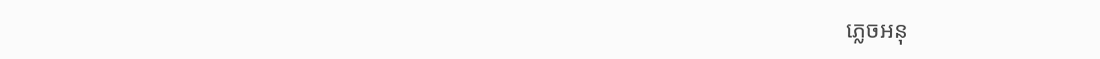ភ្លេចអនុ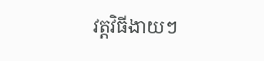វត្តវិធីងាយៗ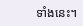ទាំងនេះ។